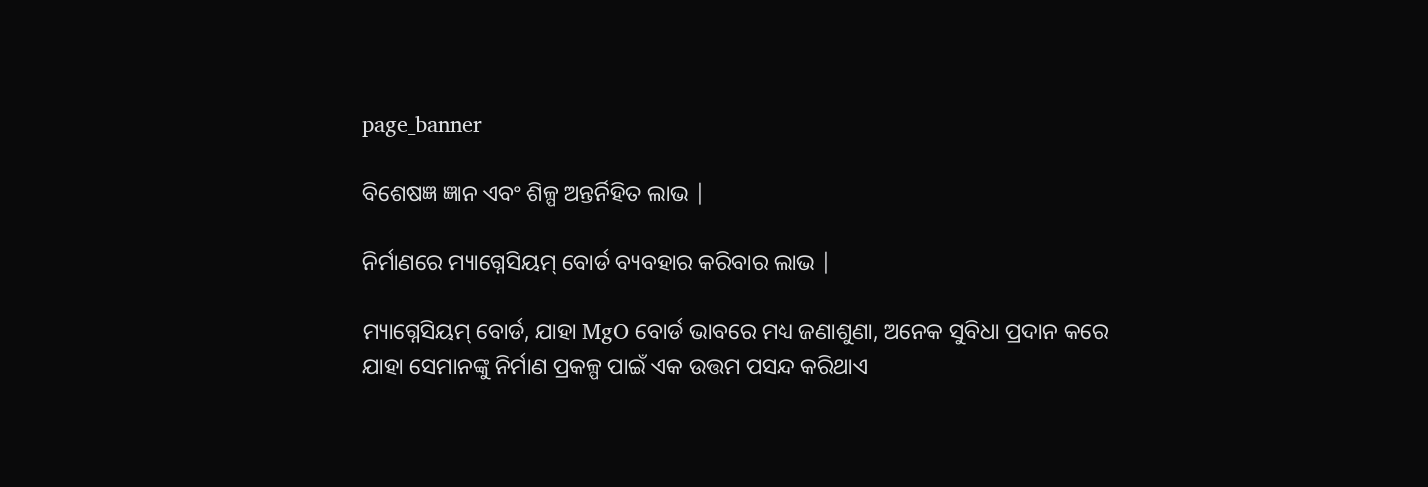page_banner

ବିଶେଷଜ୍ଞ ଜ୍ଞାନ ଏବଂ ଶିଳ୍ପ ଅନ୍ତର୍ନିହିତ ଲାଭ |

ନିର୍ମାଣରେ ମ୍ୟାଗ୍ନେସିୟମ୍ ବୋର୍ଡ ବ୍ୟବହାର କରିବାର ଲାଭ |

ମ୍ୟାଗ୍ନେସିୟମ୍ ବୋର୍ଡ, ଯାହା MgO ବୋର୍ଡ ଭାବରେ ମଧ୍ୟ ଜଣାଶୁଣା, ଅନେକ ସୁବିଧା ପ୍ରଦାନ କରେ ଯାହା ସେମାନଙ୍କୁ ନିର୍ମାଣ ପ୍ରକଳ୍ପ ପାଇଁ ଏକ ଉତ୍ତମ ପସନ୍ଦ କରିଥାଏ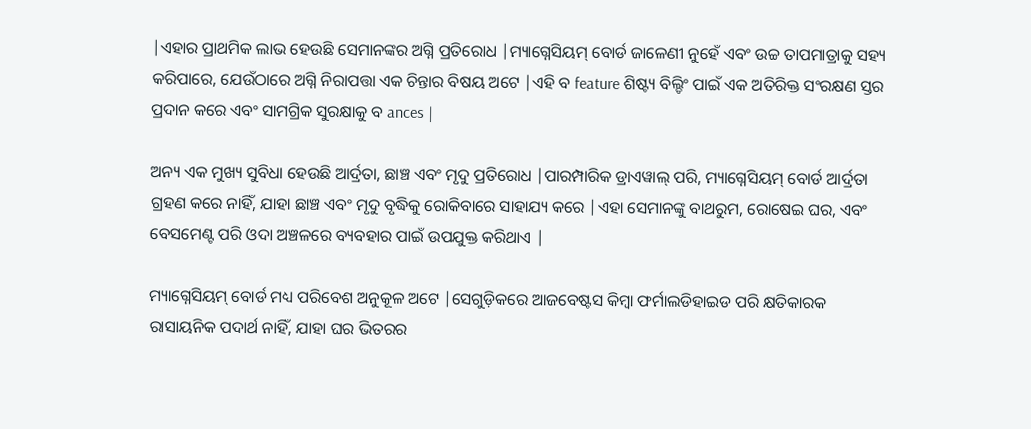|ଏହାର ପ୍ରାଥମିକ ଲାଭ ହେଉଛି ସେମାନଙ୍କର ଅଗ୍ନି ପ୍ରତିରୋଧ |ମ୍ୟାଗ୍ନେସିୟମ୍ ବୋର୍ଡ ଜାଳେଣୀ ନୁହେଁ ଏବଂ ଉଚ୍ଚ ତାପମାତ୍ରାକୁ ସହ୍ୟ କରିପାରେ, ଯେଉଁଠାରେ ଅଗ୍ନି ନିରାପତ୍ତା ଏକ ଚିନ୍ତାର ବିଷୟ ଅଟେ |ଏହି ବ feature ଶିଷ୍ଟ୍ୟ ବିଲ୍ଡିଂ ପାଇଁ ଏକ ଅତିରିକ୍ତ ସଂରକ୍ଷଣ ସ୍ତର ପ୍ରଦାନ କରେ ଏବଂ ସାମଗ୍ରିକ ସୁରକ୍ଷାକୁ ବ ances |

ଅନ୍ୟ ଏକ ମୁଖ୍ୟ ସୁବିଧା ହେଉଛି ଆର୍ଦ୍ରତା, ଛାଞ୍ଚ ଏବଂ ମୃଦୁ ପ୍ରତିରୋଧ |ପାରମ୍ପାରିକ ଡ୍ରାଏୱାଲ୍ ପରି, ମ୍ୟାଗ୍ନେସିୟମ୍ ବୋର୍ଡ ଆର୍ଦ୍ରତା ଗ୍ରହଣ କରେ ନାହିଁ, ଯାହା ଛାଞ୍ଚ ଏବଂ ମୃଦୁ ବୃଦ୍ଧିକୁ ରୋକିବାରେ ସାହାଯ୍ୟ କରେ |ଏହା ସେମାନଙ୍କୁ ବାଥରୁମ, ରୋଷେଇ ଘର, ଏବଂ ବେସମେଣ୍ଟ ପରି ଓଦା ଅଞ୍ଚଳରେ ବ୍ୟବହାର ପାଇଁ ଉପଯୁକ୍ତ କରିଥାଏ |

ମ୍ୟାଗ୍ନେସିୟମ୍ ବୋର୍ଡ ମଧ୍ୟ ପରିବେଶ ଅନୁକୂଳ ଅଟେ |ସେଗୁଡ଼ିକରେ ଆଜବେଷ୍ଟସ କିମ୍ବା ଫର୍ମାଲଡିହାଇଡ ପରି କ୍ଷତିକାରକ ରାସାୟନିକ ପଦାର୍ଥ ନାହିଁ, ଯାହା ଘର ଭିତରର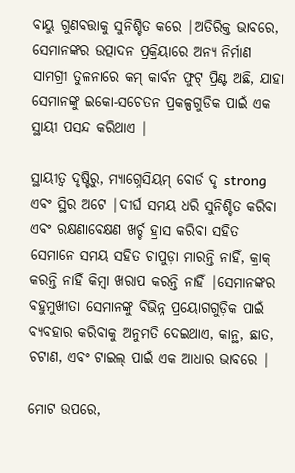ବାୟୁ ଗୁଣବତ୍ତାକୁ ସୁନିଶ୍ଚିତ କରେ |ଅତିରିକ୍ତ ଭାବରେ, ସେମାନଙ୍କର ଉତ୍ପାଦନ ପ୍ରକ୍ରିୟାରେ ଅନ୍ୟ ନିର୍ମାଣ ସାମଗ୍ରୀ ତୁଳନାରେ କମ୍ କାର୍ବନ ଫୁଟ୍ ପ୍ରିଣ୍ଟ ଅଛି, ଯାହା ସେମାନଙ୍କୁ ଇକୋ-ସଚେତନ ପ୍ରକଳ୍ପଗୁଡିକ ପାଇଁ ଏକ ସ୍ଥାୟୀ ପସନ୍ଦ କରିଥାଏ |

ସ୍ଥାୟୀତ୍ୱ ଦୃଷ୍ଟିରୁ, ମ୍ୟାଗ୍ନେସିୟମ୍ ବୋର୍ଡ ଦୃ strong ଏବଂ ସ୍ଥିର ଅଟେ |ଦୀର୍ଘ ସମୟ ଧରି ସୁନିଶ୍ଚିତ କରିବା ଏବଂ ରକ୍ଷଣାବେକ୍ଷଣ ଖର୍ଚ୍ଚ ହ୍ରାସ କରିବା ସହିତ ସେମାନେ ସମୟ ସହିତ ଚାପୁଡ଼ା ମାରନ୍ତି ନାହିଁ, କ୍ରାକ୍ କରନ୍ତି ନାହିଁ କିମ୍ବା ଖରାପ କରନ୍ତି ନାହିଁ |ସେମାନଙ୍କର ବହୁମୁଖୀତା ସେମାନଙ୍କୁ ବିଭିନ୍ନ ପ୍ରୟୋଗଗୁଡ଼ିକ ପାଇଁ ବ୍ୟବହାର କରିବାକୁ ଅନୁମତି ଦେଇଥାଏ, କାନ୍ଥ, ଛାତ, ଚଟାଣ, ଏବଂ ଟାଇଲ୍ ପାଇଁ ଏକ ଆଧାର ଭାବରେ |

ମୋଟ ଉପରେ,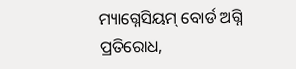ମ୍ୟାଗ୍ନେସିୟମ୍ ବୋର୍ଡ ଅଗ୍ନି ପ୍ରତିରୋଧ,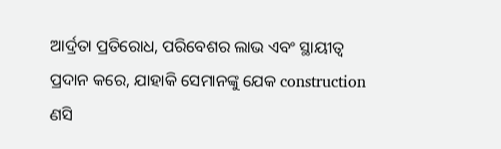ଆର୍ଦ୍ରତା ପ୍ରତିରୋଧ, ପରିବେଶର ଲାଭ ଏବଂ ସ୍ଥାୟୀତ୍ୱ ପ୍ରଦାନ କରେ, ଯାହାକି ସେମାନଙ୍କୁ ଯେକ construction ଣସି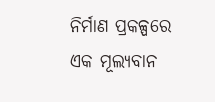ନିର୍ମାଣ ପ୍ରକଳ୍ପରେ ଏକ ମୂଲ୍ୟବାନ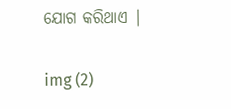ଯୋଗ କରିଥାଏ |

img (2)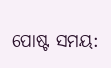ପୋଷ୍ଟ ସମୟ: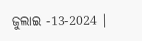ଜୁଲାଇ -13-2024 |